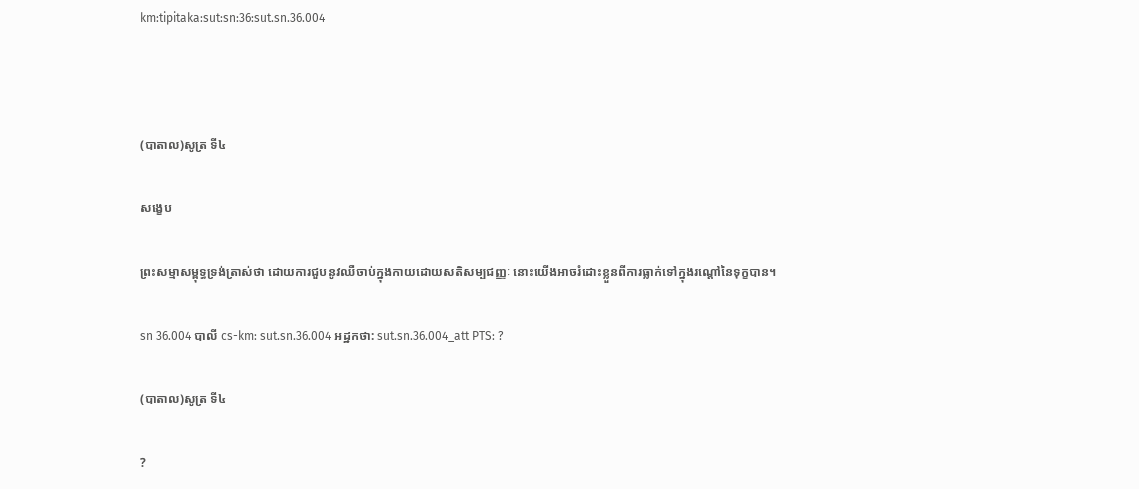km:tipitaka:sut:sn:36:sut.sn.36.004



(បាតាល)សូត្រ ទី៤

សង្ខេប

ព្រះសម្មាសម្ពុទ្ធទ្រង់ត្រាស់ថា ដោយការជួបនូវឈឺចាប់ក្នុងកាយដោយសតិសម្បជញ្ញៈ នោះយើងអាចរំដោះខ្លួនពីការធ្លាក់ទៅក្នុងរណ្តៅនៃទុក្ខបាន។

sn 36.004 បាលី cs-km: sut.sn.36.004 អដ្ឋកថា: sut.sn.36.004_att PTS: ?

(បាតាល)សូត្រ ទី៤

?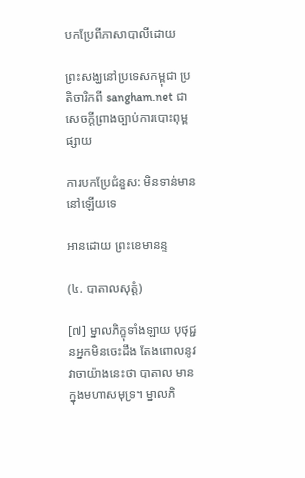បកប្រែពីភាសាបាលីដោយ

ព្រះសង្ឃនៅប្រទេសកម្ពុជា ប្រតិចារិកពី sangham.net ជាសេចក្តីព្រាងច្បាប់ការបោះពុម្ពផ្សាយ

ការបកប្រែជំនួស: មិនទាន់មាននៅឡើយទេ

អានដោយ ព្រះខេមានន្ទ

(៤. បាតាលសុត្តំ)

[៧] ម្នាលភិក្ខុទាំងឡាយ បុថុជ្ជនអ្នកមិនចេះដឹង តែងពោលនូវវាចាយ៉ាងនេះថា បាតាល មានក្នុងមហាសមុទ្រ។ ម្នាលភិ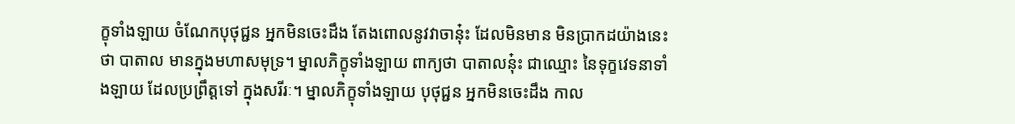ក្ខុទាំងឡាយ ចំណែកបុថុជ្ជន អ្នកមិនចេះដឹង តែងពោលនូវវាចានុ៎ះ ដែលមិនមាន មិនប្រាកដយ៉ាងនេះថា បាតាល មានក្នុងមហាសមុទ្រ។ ម្នាលភិក្ខុទាំងឡាយ ពាក្យថា បាតាលនុ៎ះ ជាឈ្មោះ នៃទុក្ខវេទនាទាំងឡាយ ដែលប្រព្រឹត្តទៅ ក្នុងសរីរៈ។ ម្នាលភិក្ខុទាំងឡាយ បុថុជ្ជន អ្នកមិនចេះដឹង កាល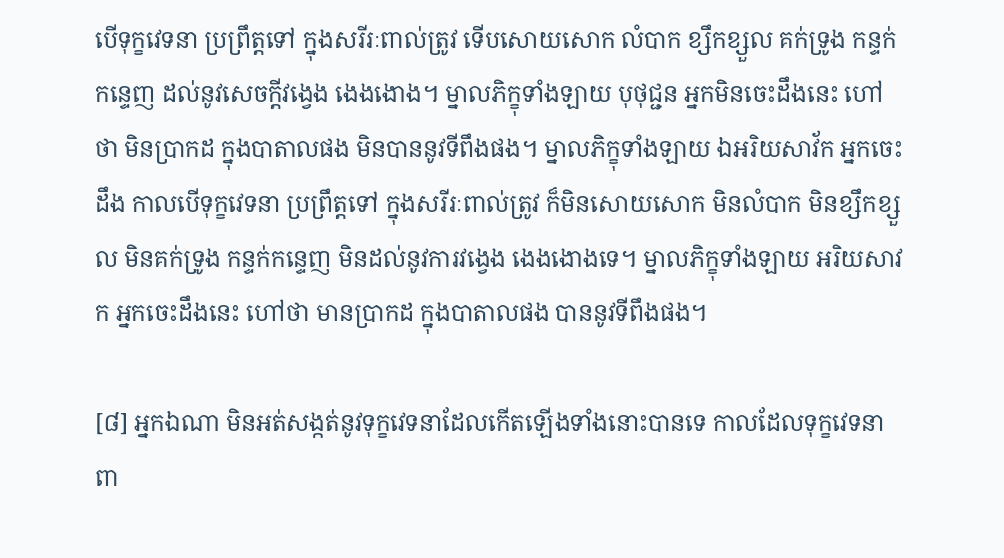បើទុក្ខវេទនា ប្រព្រឹត្តទៅ ក្នុងសរីរៈពាល់ត្រូវ ទើបសោយសោក លំបាក ខ្សឹកខ្សួល គក់ទ្រូង កន្ទក់កន្ទេញ ដល់នូវសេចក្តីវង្វេង ងេងងោង។ ម្នាលភិក្ខុទាំងឡាយ បុថុជ្ជន អ្នកមិនចេះដឹងនេះ ហៅថា មិនប្រាកដ ក្នុងបាតាលផង មិនបាននូវទីពឹងផង។ ម្នាលភិក្ខុទាំងឡាយ ឯអរិយសាវ័ក អ្នកចេះដឹង កាលបើទុក្ខវេទនា ប្រព្រឹត្តទៅ ក្នុងសរីរៈពាល់ត្រូវ ក៏មិនសោយសោក មិនលំបាក មិនខ្សឹកខ្សួល មិនគក់ទ្រូង កន្ទក់កន្ទេញ មិនដល់នូវការវងេ្វង ងេងងោងទេ។ ម្នាលភិក្ខុទាំងឡាយ អរិយសាវក អ្នកចេះដឹងនេះ ហៅថា មានប្រាកដ ក្នុងបាតាលផង បាននូវទីពឹងផង។

[៨] អ្នកឯណា មិនអត់សង្កត់នូវទុក្ខវេទនាដែលកើតឡើងទាំងនោះបានទេ កាលដែលទុក្ខវេទនាពា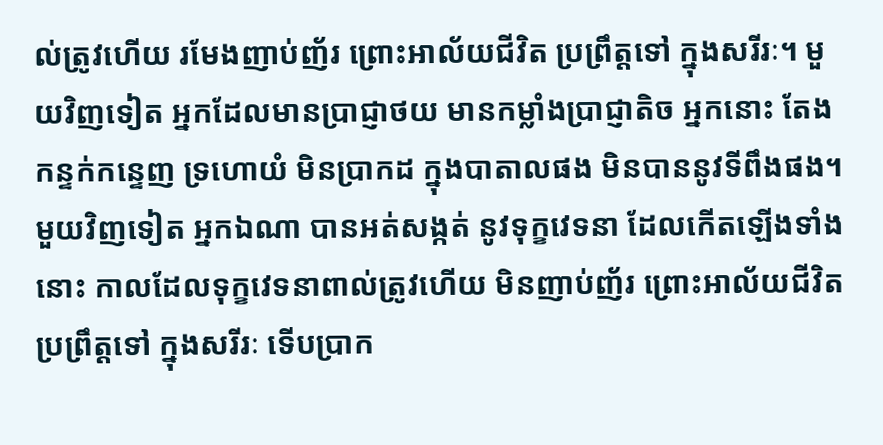ល់ត្រូវហើយ រមែងញាប់ញ័រ ព្រោះអាល័យជីវិត ប្រព្រឹត្តទៅ ក្នុងសរីរៈ។ មួយវិញទៀត អ្នកដែលមានប្រាជ្ញាថយ មានកម្លាំងប្រាជ្ញាតិច អ្នកនោះ តែងកន្ទក់កន្ទេញ ទ្រហោយំ មិនប្រាកដ ក្នុងបាតាលផង មិនបាននូវទីពឹងផង។ មួយវិញទៀត អ្នកឯណា បានអត់សង្កត់ នូវទុក្ខវេទនា ដែលកើតឡើងទាំងនោះ កាលដែលទុក្ខវេទនាពាល់ត្រូវហើយ មិនញាប់ញ័រ ព្រោះអាល័យជីវិត ប្រព្រឹត្តទៅ ក្នុងសរីរៈ ទើបប្រាក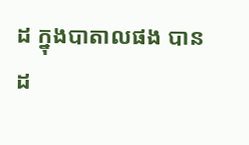ដ ក្នុងបាតាលផង បានដ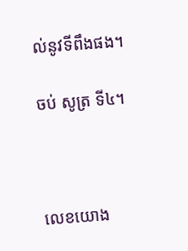ល់នូវទីពឹងផង។

ចប់ សូត្រ ទី៤។



លេខយោង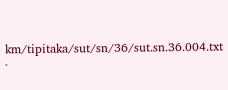km/tipitaka/sut/sn/36/sut.sn.36.004.txt ·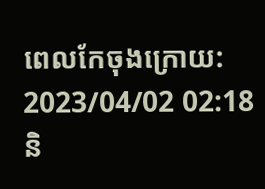ពេលកែចុងក្រោយ: 2023/04/02 02:18 និ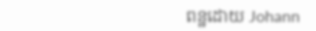ពន្ឋដោយ Johann